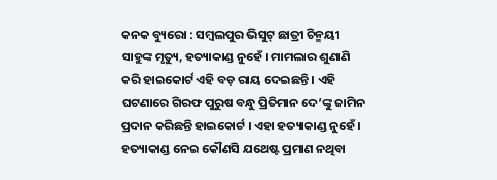କନକ ବ୍ୟୁରୋ : ସମ୍ବଲପୁର ଭିସୁଟ୍ ଛାତ୍ରୀ ଚିନ୍ମୟୀ ସାହୁଙ୍କ ମୃତ୍ୟୁ, ହତ୍ୟାକାଣ୍ଡ ନୁହେଁ । ମାମଲାର ଶୁଣାଣି କରି ହାଇକୋର୍ଟ ଏହି ବଡ଼ ରାୟ ଦେଇଛନ୍ତି । ଏହି ଘଟଣାରେ ଗିରଫ ପୁରୁଷ ବନ୍ଧୁ ପ୍ରିତିମାନ ଦେ’ଙ୍କୁ ଜାମିନ ପ୍ରଦାନ କରିଛନ୍ତି ହାଇକୋର୍ଟ । ଏହା ହତ୍ୟାକାଣ୍ଡ ନୁହେଁ । ହତ୍ୟାକାଣ୍ଡ ନେଇ କୌଣସି ଯଥେଷ୍ଟ ପ୍ରମାଣ ନଥିବା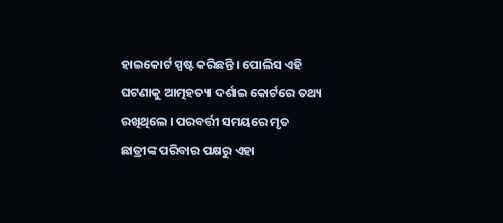ହାଇକୋର୍ଟ ସ୍ପଷ୍ଟ କରିଛନ୍ତି । ପୋଲିସ ଏହି ଘଟଣାକୁ ଆତ୍ମହତ୍ୟା ଦର୍ଶାଇ କୋର୍ଟରେ ତଥ୍ୟ ରଖିଥିଲେ । ପରବର୍ତ୍ତୀ ସମୟରେ ମୃତ ଛାତ୍ରୀଙ୍କ ପରିବାର ପକ୍ଷରୁ ଏହା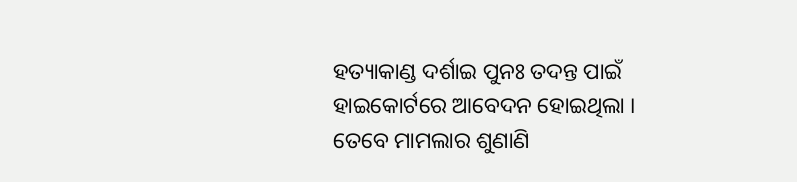ହତ୍ୟାକାଣ୍ଡ ଦର୍ଶାଇ ପୁନଃ ତଦନ୍ତ ପାଇଁ ହାଇକୋର୍ଟରେ ଆବେଦନ ହୋଇଥିଲା । ତେବେ ମାମଲାର ଶୁଣାଣି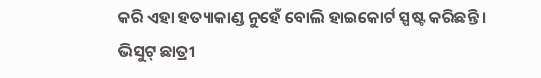କରି ଏହା ହତ୍ୟାକାଣ୍ଡ ନୁହେଁ ବୋଲି ହାଇକୋର୍ଟ ସ୍ପଷ୍ଟ କରିଛନ୍ତି ।
ଭିସୁଟ୍ ଛାତ୍ରୀ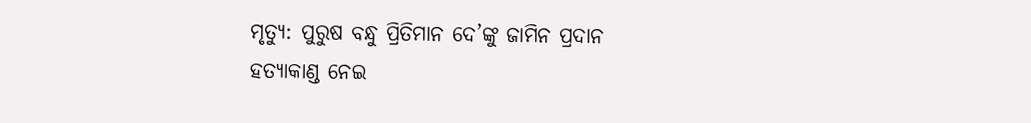ମୃତ୍ୟୁ: ପୁରୁଷ ବନ୍ଧୁ ପ୍ରିତିମାନ ଦେ’ଙ୍କୁ ଜାମିନ ପ୍ରଦାନ
ହତ୍ୟାକାଣ୍ଡ ନେଇ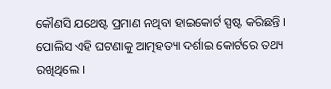କୌଣସି ଯଥେଷ୍ଟ ପ୍ରମାଣ ନଥିବା ହାଇକୋର୍ଟ ସ୍ପଷ୍ଟ କରିଛନ୍ତି । ପୋଲିସ ଏହି ଘଟଣାକୁ ଆତ୍ମହତ୍ୟା ଦର୍ଶାଇ କୋର୍ଟରେ ତଥ୍ୟ ରଖିଥିଲେ ।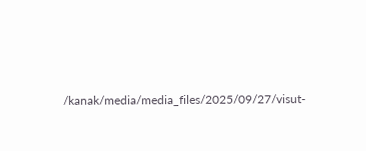/kanak/media/media_files/2025/09/27/visut-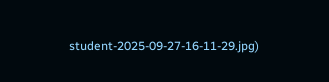student-2025-09-27-16-11-29.jpg)